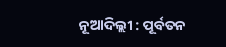ନୂଆଦିଲ୍ଲୀ : ପୂର୍ବତନ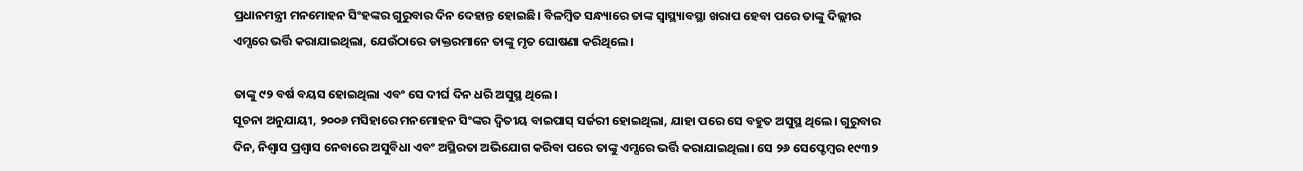ପ୍ରଧାନମନ୍ତ୍ରୀ ମନମୋହନ ସିଂହଙ୍କର ଗୁରୁବାର ଦିନ ଦେହାନ୍ତ ହୋଇଛି। ବିଳମ୍ବିତ ସନ୍ଧ୍ୟାରେ ତାଙ୍କ ସ୍ୱାସ୍ଥ୍ୟାବସ୍ଥା ଖରାପ ହେବା ପରେ ତାଙ୍କୁ ଦିଲ୍ଲୀର ଏମ୍ସରେ ଭର୍ତ୍ତି କରାଯାଇଥିଲା, ଯେଉଁଠାରେ ଡାକ୍ତରମାନେ ତାଙ୍କୁ ମୃତ ଘୋଷଣା କରିଥିଲେ।

ତାଙ୍କୁ ୯୨ ବର୍ଷ ବୟସ ହୋଇଥିଲା ଏବଂ ସେ ଦୀର୍ଘ ଦିନ ଧରି ଅସୁସ୍ଥ ଥିଲେ।
ସୂଚନା ଅନୁଯାୟୀ, ୨୦୦୬ ମସିହାରେ ମନମୋହନ ସିଂଙ୍କର ଦ୍ୱିତୀୟ ବାଇପାସ୍ ସର୍ଜରୀ ହୋଇଥିଲା, ଯାହା ପରେ ସେ ବହୁତ ଅସୁସ୍ଥ ଥିଲେ। ଗୁରୁବାର ଦିନ, ନିଶ୍ୱାସ ପ୍ରଶ୍ୱାସ ନେବାରେ ଅସୁବିଧା ଏବଂ ଅସ୍ଥିରତା ଅଭିଯୋଗ କରିବା ପରେ ତାଙ୍କୁ ଏମ୍ସରେ ଭର୍ତ୍ତି କରାଯାଇଥିଲା। ସେ ୨୬ ସେପ୍ଟେମ୍ବର ୧୯୩୨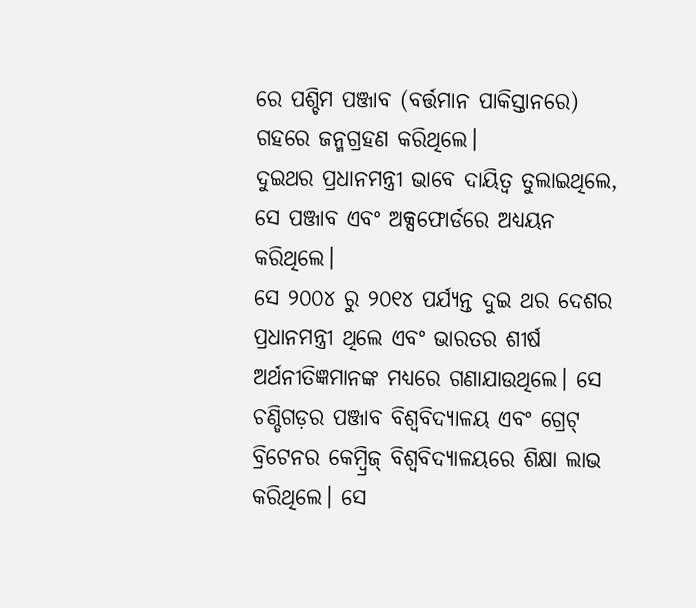ରେ ପଶ୍ଚିମ ପଞ୍ଜାବ (ବର୍ତ୍ତମାନ ପାକିସ୍ତାନରେ) ଗହରେ ଜନ୍ମଗ୍ରହଣ କରିଥିଲେ।
ଦୁଇଥର ପ୍ରଧାନମନ୍ତ୍ରୀ ଭାବେ ଦାୟିତ୍ୱ ତୁଲାଇଥିଲେ, ସେ ପଞ୍ଜାବ ଏବଂ ଅକ୍ସଫୋର୍ଡରେ ଅଧ୍ୟୟନ କରିଥିଲେ।
ସେ ୨୦୦୪ ରୁ ୨୦୧୪ ପର୍ଯ୍ୟନ୍ତ ଦୁଇ ଥର ଦେଶର ପ୍ରଧାନମନ୍ତ୍ରୀ ଥିଲେ ଏବଂ ଭାରତର ଶୀର୍ଷ ଅର୍ଥନୀତିଜ୍ଞମାନଙ୍କ ମଧ୍ୟରେ ଗଣାଯାଉଥିଲେ। ସେ ଚଣ୍ଡିଗଡ଼ର ପଞ୍ଜାବ ବିଶ୍ୱବିଦ୍ୟାଳୟ ଏବଂ ଗ୍ରେଟ୍ ବ୍ରିଟେନର କେମ୍ବ୍ରିଜ୍ ବିଶ୍ୱବିଦ୍ୟାଳୟରେ ଶିକ୍ଷା ଲାଭ କରିଥିଲେ। ସେ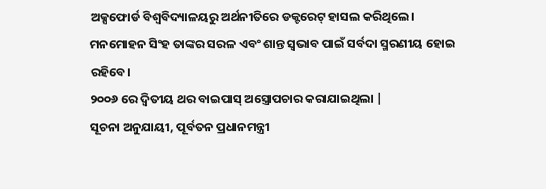ଅକ୍ସଫୋର୍ଡ ବିଶ୍ୱବିଦ୍ୟାଳୟରୁ ଅର୍ଥନୀତିରେ ଡକ୍ଟରେଟ୍ ହାସଲ କରିଥିଲେ। ମନମୋହନ ସିଂହ ତାଙ୍କର ସରଳ ଏବଂ ଶାନ୍ତ ସ୍ୱଭାବ ପାଇଁ ସର୍ବଦା ସ୍ମରଣୀୟ ହୋଇ ରହିବେ।
୨୦୦୬ ରେ ଦ୍ଵିତୀୟ ଥର ବାଇପାସ୍ ଅସ୍ତ୍ରୋପଚାର କରାଯାଇଥିଲା |
ସୂଚନା ଅନୁଯାୟୀ, ପୂର୍ବତନ ପ୍ରଧାନମନ୍ତ୍ରୀ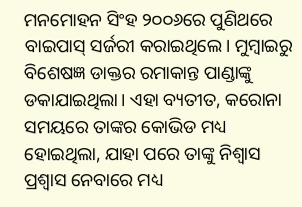ମନମୋହନ ସିଂହ ୨୦୦୬ରେ ପୁଣିଥରେ ବାଇପାସ୍ ସର୍ଜରୀ କରାଇଥିଲେ। ମୁମ୍ବାଇରୁ ବିଶେଷଜ୍ଞ ଡାକ୍ତର ରମାକାନ୍ତ ପାଣ୍ଡାଙ୍କୁ ଡକାଯାଇଥିଲା। ଏହା ବ୍ୟତୀତ, କରୋନା ସମୟରେ ତାଙ୍କର କୋଭିଡ ମଧ୍ୟ ହୋଇଥିଲା, ଯାହା ପରେ ତାଙ୍କୁ ନିଶ୍ୱାସ ପ୍ରଶ୍ୱାସ ନେବାରେ ମଧ୍ୟ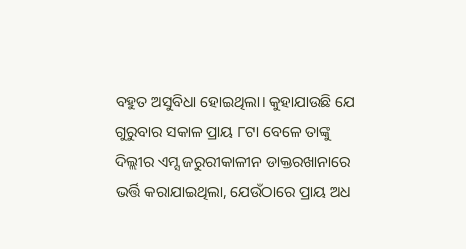ବହୁତ ଅସୁବିଧା ହୋଇଥିଲା। କୁହାଯାଉଛି ଯେ ଗୁରୁବାର ସକାଳ ପ୍ରାୟ ୮ଟା ବେଳେ ତାଙ୍କୁ ଦିଲ୍ଲୀର ଏମ୍ସ ଜରୁରୀକାଳୀନ ଡାକ୍ତରଖାନାରେ ଭର୍ତ୍ତି କରାଯାଇଥିଲା, ଯେଉଁଠାରେ ପ୍ରାୟ ଅଧ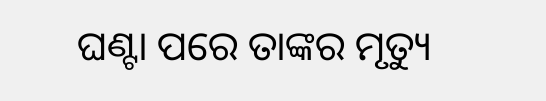ଘଣ୍ଟା ପରେ ତାଙ୍କର ମୃତ୍ୟୁ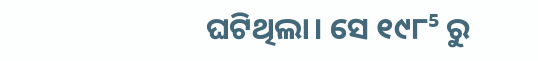ଘଟିଥିଲା। ସେ ୧୯୮⁵ ରୁ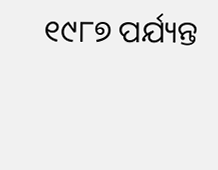୧୯୮୭ ପର୍ଯ୍ୟନ୍ତ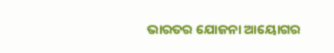ଭାରତର ଯୋଜନା ଆୟୋଗର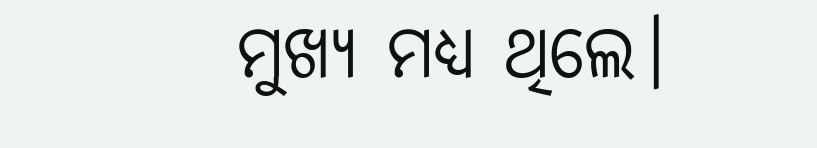ମୁଖ୍ୟ ମଧ୍ୟ ଥିଲେ।